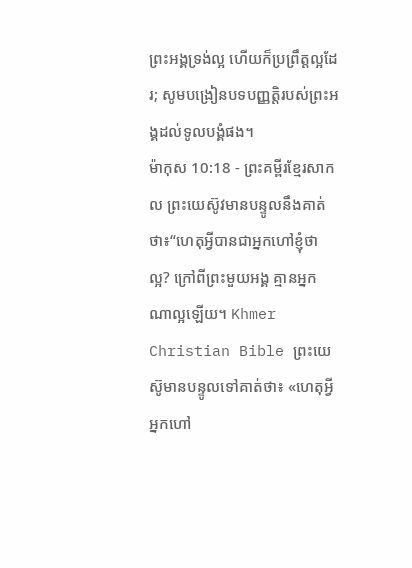ព្រះអង្គទ្រង់ល្អ ហើយក៏ប្រព្រឹត្តល្អដែរ; សូមបង្រៀនបទបញ្ញត្តិរបស់ព្រះអង្គដល់ទូលបង្គំផង។
ម៉ាកុស 10:18 - ព្រះគម្ពីរខ្មែរសាកល ព្រះយេស៊ូវមានបន្ទូលនឹងគាត់ថា៖“ហេតុអ្វីបានជាអ្នកហៅខ្ញុំថាល្អ? ក្រៅពីព្រះមួយអង្គ គ្មានអ្នកណាល្អឡើយ។ Khmer Christian Bible ព្រះយេស៊ូមានបន្ទូលទៅគាត់ថា៖ «ហេតុអ្វីអ្នកហៅ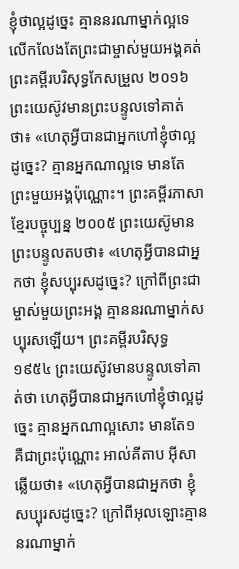ខ្ញុំថាល្អដូច្នេះ គ្មាននរណាម្នាក់ល្អទេ លើកលែងតែព្រះជាម្ចាស់មួយអង្គគត់ ព្រះគម្ពីរបរិសុទ្ធកែសម្រួល ២០១៦ ព្រះយេស៊ូវមានព្រះបន្ទូលទៅគាត់ថា៖ «ហេតុអ្វីបានជាអ្នកហៅខ្ញុំថាល្អដូច្នេះ? គ្មានអ្នកណាល្អទេ មានតែព្រះមួយអង្គប៉ុណ្ណោះ។ ព្រះគម្ពីរភាសាខ្មែរបច្ចុប្បន្ន ២០០៥ ព្រះយេស៊ូមានព្រះបន្ទូលតបថា៖ «ហេតុអ្វីបានជាអ្នកថា ខ្ញុំសប្បុរសដូច្នេះ? ក្រៅពីព្រះជាម្ចាស់មួយព្រះអង្គ គ្មាននរណាម្នាក់សប្បុរសឡើយ។ ព្រះគម្ពីរបរិសុទ្ធ ១៩៥៤ ព្រះយេស៊ូវមានបន្ទូលទៅគាត់ថា ហេតុអ្វីបានជាអ្នកហៅខ្ញុំថាល្អដូច្នេះ គ្មានអ្នកណាល្អសោះ មានតែ១ គឺជាព្រះប៉ុណ្ណោះ អាល់គីតាប អ៊ីសាឆ្លើយថា៖ «ហេតុអ្វីបានជាអ្នកថា ខ្ញុំសប្បុរសដូច្នេះ? ក្រៅពីអុលឡោះគ្មាននរណាម្នាក់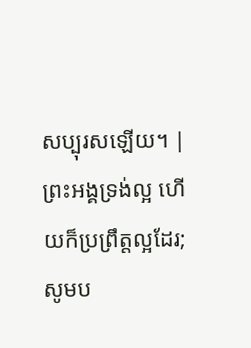សប្បុរសឡើយ។ |
ព្រះអង្គទ្រង់ល្អ ហើយក៏ប្រព្រឹត្តល្អដែរ; សូមប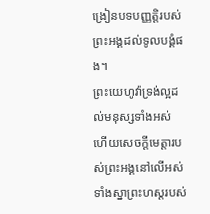ង្រៀនបទបញ្ញត្តិរបស់ព្រះអង្គដល់ទូលបង្គំផង។
ព្រះយេហូវ៉ាទ្រង់ល្អដល់មនុស្សទាំងអស់ ហើយសេចក្ដីមេត្តារបស់ព្រះអង្គនៅលើអស់ទាំងស្នាព្រះហស្តរបស់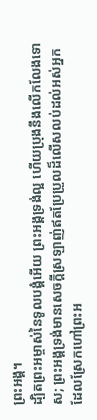ព្រះអង្គ។
ដ្បិតព្រះអម្ចាស់នៃទូលបង្គំអើយ ព្រះអង្គទ្រង់ល្អ ហើយប្រុងនឹងលើកលែងទោស; ព្រះអង្គទ្រង់មានសេចក្ដីស្រឡាញ់ឥតប្រែប្រួលដ៏លើសលប់ដល់អស់អ្នកដែលស្រែកហៅព្រះអ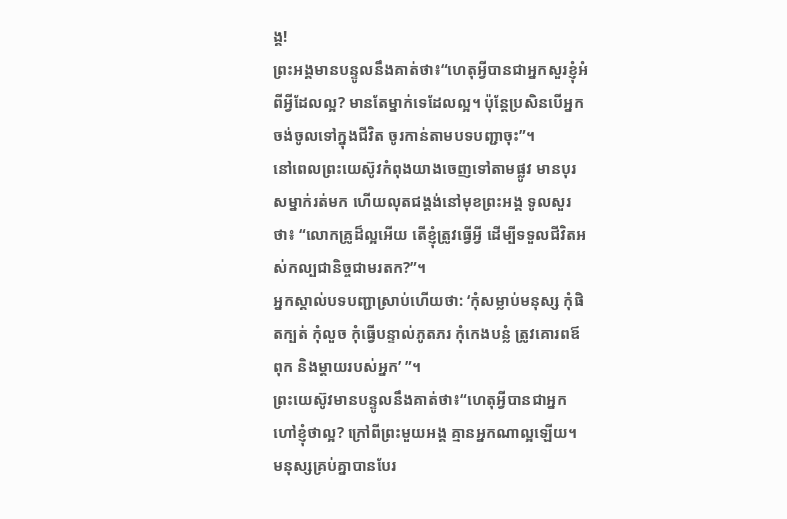ង្គ!
ព្រះអង្គមានបន្ទូលនឹងគាត់ថា៖“ហេតុអ្វីបានជាអ្នកសួរខ្ញុំអំពីអ្វីដែលល្អ? មានតែម្នាក់ទេដែលល្អ។ ប៉ុន្តែប្រសិនបើអ្នកចង់ចូលទៅក្នុងជីវិត ចូរកាន់តាមបទបញ្ជាចុះ”។
នៅពេលព្រះយេស៊ូវកំពុងយាងចេញទៅតាមផ្លូវ មានបុរសម្នាក់រត់មក ហើយលុតជង្គង់នៅមុខព្រះអង្គ ទូលសួរថា៖ “លោកគ្រូដ៏ល្អអើយ តើខ្ញុំត្រូវធ្វើអ្វី ដើម្បីទទួលជីវិតអស់កល្បជានិច្ចជាមរតក?”។
អ្នកស្គាល់បទបញ្ជាស្រាប់ហើយថា: ‘កុំសម្លាប់មនុស្ស កុំផិតក្បត់ កុំលួច កុំធ្វើបន្ទាល់ភូតភរ កុំកេងបន្លំ ត្រូវគោរពឪពុក និងម្ដាយរបស់អ្នក’ ”។
ព្រះយេស៊ូវមានបន្ទូលនឹងគាត់ថា៖“ហេតុអ្វីបានជាអ្នកហៅខ្ញុំថាល្អ? ក្រៅពីព្រះមួយអង្គ គ្មានអ្នកណាល្អឡើយ។
មនុស្សគ្រប់គ្នាបានបែរ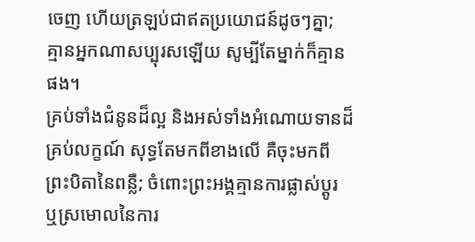ចេញ ហើយត្រឡប់ជាឥតប្រយោជន៍ដូចៗគ្នា; គ្មានអ្នកណាសប្បុរសឡើយ សូម្បីតែម្នាក់ក៏គ្មានផង។
គ្រប់ទាំងជំនូនដ៏ល្អ និងអស់ទាំងអំណោយទានដ៏គ្រប់លក្ខណ៍ សុទ្ធតែមកពីខាងលើ គឺចុះមកពីព្រះបិតានៃពន្លឺ; ចំពោះព្រះអង្គគ្មានការផ្លាស់ប្ដូរ ឬស្រមោលនៃការ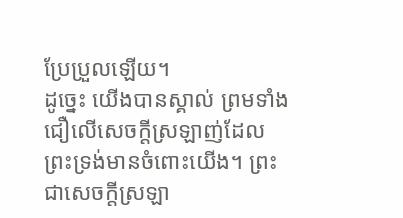ប្រែប្រួលឡើយ។
ដូច្នេះ យើងបានស្គាល់ ព្រមទាំងជឿលើសេចក្ដីស្រឡាញ់ដែលព្រះទ្រង់មានចំពោះយើង។ ព្រះជាសេចក្ដីស្រឡា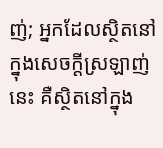ញ់; អ្នកដែលស្ថិតនៅក្នុងសេចក្ដីស្រឡាញ់នេះ គឺស្ថិតនៅក្នុង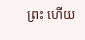ព្រះ ហើយ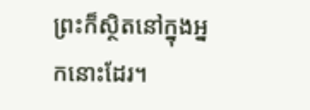ព្រះក៏ស្ថិតនៅក្នុងអ្នកនោះដែរ។